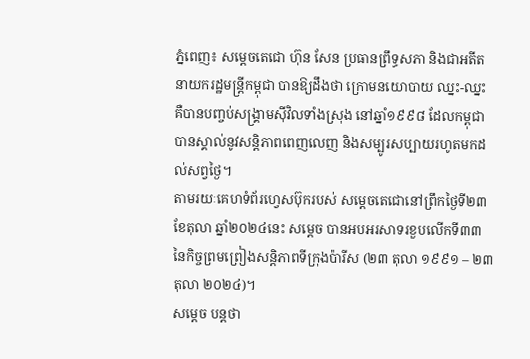ភ្នំពេញ៖ សម្ដេចតេជោ ហ៊ុន សែន ប្រធានព្រឹទ្ធសភា និងជាអតីតនាយករដ្ឋមន្ដ្រីកម្ពុជា បានឱ្យដឹងថា ក្រោមនយោបាយ ឈ្នះ-ឈ្នះ គឺបានបញ្ចប់សង្រ្គាមស៊ីវិលទាំងស្រុង នៅឆ្នាំ១៩៩៨ ដែលកម្ពុជាបានស្គាល់នូវសន្តិភាពពេញលេញ និងសម្បូរសប្បាយរហូតមកដល់សព្វថ្ងៃ។
តាមរយៈគេហទំព័រហ្វេសប៊ុករបស់ សម្ដេចតេជោនៅព្រឹកថ្ងៃទី២៣ ខែតុលា ឆ្នាំ២០២៤នេះ សម្ដេច បានអបអរសាទរខួបលើកទី៣៣ នៃកិច្ចព្រមព្រៀងសន្តិភាពទីក្រុងប៉ារីស (២៣ តុលា ១៩៩១ – ២៣ តុលា ២០២៤)។
សម្ដេច បន្ដថា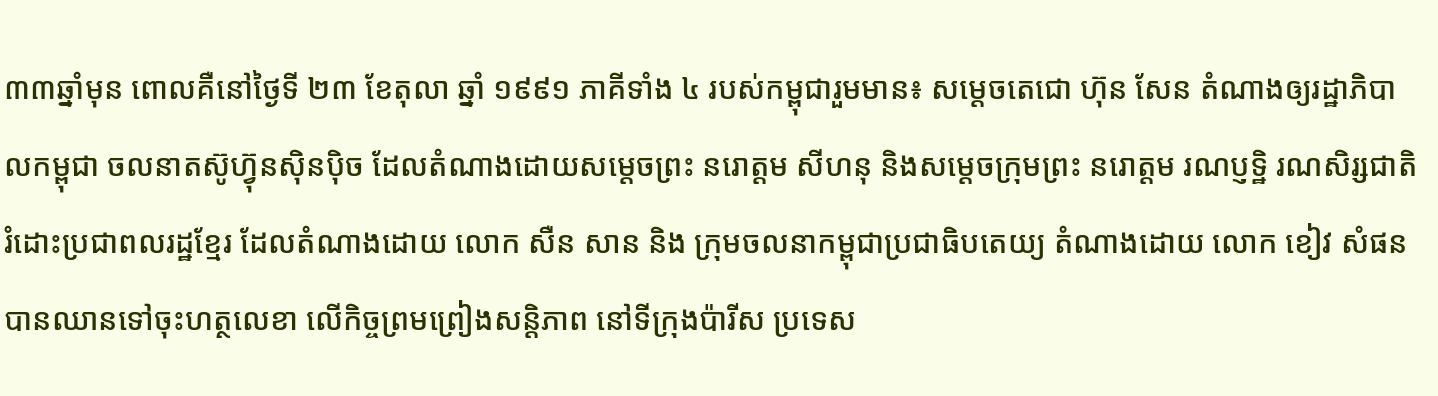៣៣ឆ្នាំមុន ពោលគឺនៅថ្ងៃទី ២៣ ខែតុលា ឆ្នាំ ១៩៩១ ភាគីទាំង ៤ របស់កម្ពុជារួមមាន៖ សម្តេចតេជោ ហ៊ុន សែន តំណាងឲ្យរដ្ឋាភិបាលកម្ពុជា ចលនាតស៊ូហ៊្វុនស៊ិនប៉ិច ដែលតំណាងដោយសម្តេចព្រះ នរោត្តម សីហនុ និងសម្តេចក្រុមព្រះ នរោត្តម រណប្ញទ្ឋិ រណសិរ្សជាតិរំដោះប្រជាពលរដ្ឋខ្មែរ ដែលតំណាងដោយ លោក សឺន សាន និង ក្រុមចលនាកម្ពុជាប្រជាធិបតេយ្យ តំណាងដោយ លោក ខៀវ សំផន បានឈានទៅចុះហត្ថលេខា លើកិច្ចព្រមព្រៀងសន្តិភាព នៅទីក្រុងប៉ារីស ប្រទេស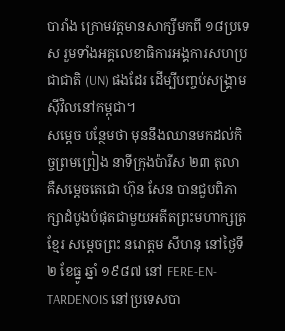បារាំង ក្រោមវត្តមានសាក្សីមកពី ១៨ប្រទេស រួមទាំងអគ្គលេខាធិការអង្គការសហប្រជាជាតិ (UN) ផងដែរ ដើម្បីបញ្ចប់សង្រ្គាមស៊ីវិលនៅកម្ពុជា។
សម្ដេច បន្ថែមថា មុននឹងឈានមកដល់កិច្ចព្រមព្រៀង នាទីក្រុងប៉ារីស ២៣ តុលា គឺសម្តេចតេជោ ហ៊ុន សែន បានជួបពិភាក្សាដំបូងបំផុតជាមួយអតីតព្រះមហាក្សត្រខ្មែរ សម្តេចព្រះ នរោត្តម សីហនុ នៅថ្ងៃទី ២ ខែធ្នូ ឆ្នាំ ១៩៨៧ នៅ FERE-EN-TARDENOIS នៅប្រទេសបា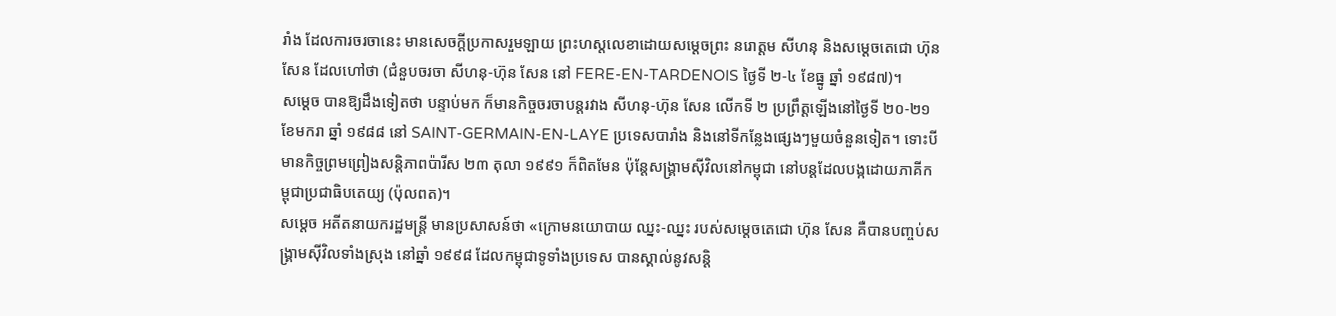រាំង ដែលការចរចានេះ មានសេចក្តីប្រកាសរួមឡាយ ព្រះហស្តលេខាដោយសម្តេចព្រះ នរោត្តម សីហនុ និងសម្តេចតេជោ ហ៊ុន សែន ដែលហៅថា (ជំនួបចរចា សីហនុ-ហ៊ុន សែន នៅ FERE-EN-TARDENOIS ថ្ងៃទី ២-៤ ខែធ្នូ ឆ្នាំ ១៩៨៧)។
សម្ដេច បានឱ្យដឹងទៀតថា បន្ទាប់មក ក៏មានកិច្ចចរចាបន្តរវាង សីហនុ-ហ៊ុន សែន លើកទី ២ ប្រព្រឹត្តឡើងនៅថ្ងៃទី ២០-២១ ខែមករា ឆ្នាំ ១៩៨៨ នៅ SAINT-GERMAIN-EN-LAYE ប្រទេសបារាំង និងនៅទីកន្លែងផ្សេងៗមួយចំនួនទៀត។ ទោះបីមានកិច្ចព្រមព្រៀងសន្តិភាពប៉ារីស ២៣ តុលា ១៩៩១ ក៏ពិតមែន ប៉ុន្តែសង្រ្គាមស៊ីវិលនៅកម្ពុជា នៅបន្តដែលបង្កដោយភាគីកម្ពុជាប្រជាធិបតេយ្យ (ប៉ុលពត)។
សម្ដេច អតីតនាយករដ្ឋមន្ដ្រី មានប្រសាសន៍ថា «ក្រោមនយោបាយ ឈ្នះ-ឈ្នះ របស់សម្តេចតេជោ ហ៊ុន សែន គឺបានបញ្ចប់សង្រ្គាមស៊ីវិលទាំងស្រុង នៅឆ្នាំ ១៩៩៨ ដែលកម្ពុជាទូទាំងប្រទេស បានស្គាល់នូវសន្តិ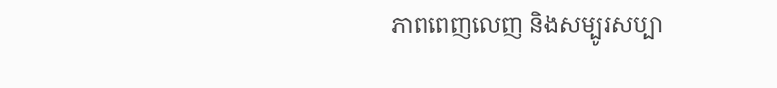ភាពពេញលេញ និងសម្បូរសប្បា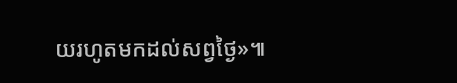យរហូតមកដល់សព្វថ្ងៃ»៕